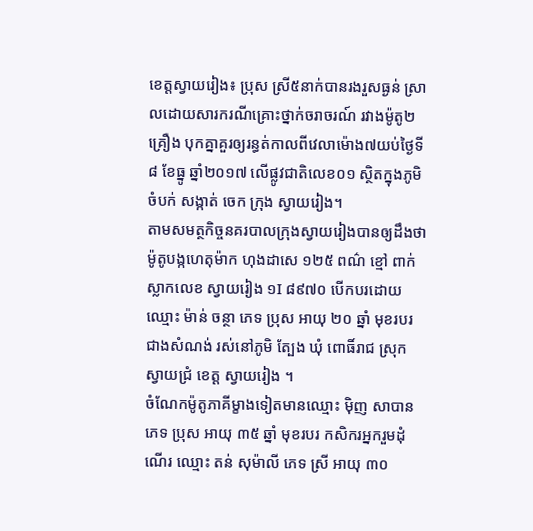ខេត្តស្វាយរៀង៖ ប្រុស ស្រី៥នាក់បានរងរួសធ្ងន់ ស្រាលដោយសារករណីគ្រោះថ្នាក់ចរាចរណ៍ រវាងម៉ូតូ២គ្រឿង បុកគ្នាគួរឲ្យរន្ធត់កាលពីវេលាម៉ោង៧យប់ថ្ងៃទី៨ ខែធ្នូ ឆ្នាំ២០១៧ លើផ្លូវជាតិលេខ០១ ស្ថិតក្នុងភូមិ ចំបក់ សង្កាត់ ចេក ក្រុង ស្វាយរៀង។
តាមសមត្ថកិច្ចនគរបាលក្រុងស្វាយរៀងបានឲ្យដឹងថា ម៉ូតូបង្កហេតុម៉ាក ហុងដាសេ ១២៥ ពណ៌ ខ្មៅ ពាក់ស្លាកលេខ ស្វាយរៀង ១I ៨៩៧០ បើកបរដោយឈ្មោះ ម៉ាន់ ចន្ថា ភេទ ប្រុស អាយុ ២០ ឆ្នាំ មុខរបរ ជាងសំណង់ រស់នៅភូមិ ត្បែង ឃុំ ពោធិ៍រាជ ស្រុក ស្វាយជ្រំ ខេត្ត ស្វាយរៀង ។
ចំណែកម៉ូតូភាគីម្ខាងទៀតមានឈ្មោះ មុិញ សាបាន ភេទ ប្រុស អាយុ ៣៥ ឆ្នាំ មុខរបរ កសិករអ្នករួមដុំណើរ ឈ្មោះ តន់ សុម៉ាលី ភេទ ស្រី អាយុ ៣០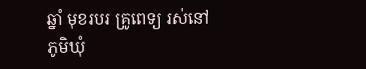ឆ្នាំ មុខរបរ គ្រូពេទ្យ រស់នៅភូមិឃុំ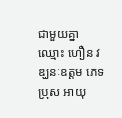ជាមួយគ្នា ឈ្មោះ ហឿន វឌ្ឃនៈឧត្ដម ភេទប្រុស អាយុ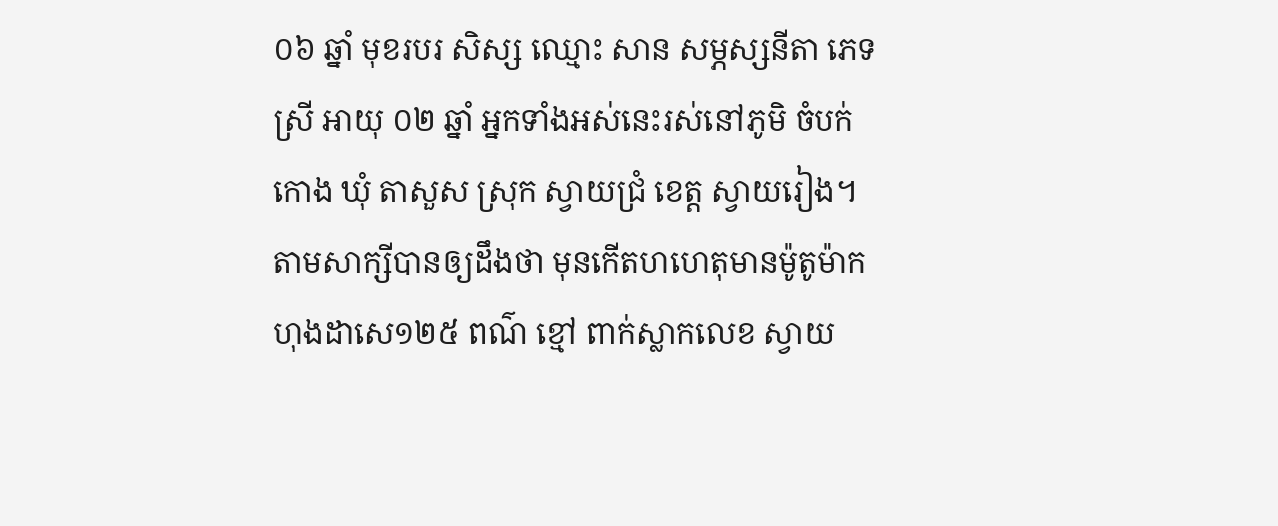០៦ ឆ្នាំ មុខរបរ សិស្ស ឈ្មោះ សាន សម្ភស្សនីតា ភេទ ស្រី អាយុ ០២ ឆ្នាំ អ្នកទាំងអស់នេះរស់នៅភូមិ ចំបក់កោង ឃុំ តាសួស ស្រុក ស្វាយជ្រំ ខេត្ត ស្វាយរៀង។
តាមសាក្សីបានឲ្យដឹងថា មុនកើតហហេតុមានម៉ូតូម៉ាក ហុងដាសេ១២៥ ពណ៌ ខ្មៅ ពាក់ស្លាកលេខ ស្វាយ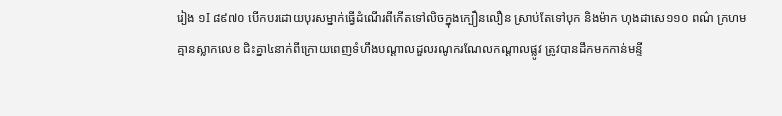រៀង ១I ៨៩៧០ បើកបរដោយបុរសម្នាក់ធ្វើដំណើរពីកើតទៅលិចក្នុងក្បឿនលឿន ស្រាប់តែទៅបុក និងម៉ាក ហុងដាសេ១១០ ពណ៌ ក្រហម គ្មានស្លាកលេខ ជិះគ្នា៤នាក់ពីក្រោយពេញទំហឹងបណ្ដាលដួលរណូករណែលកណ្ដាលផ្លូវ ត្រូវបានដឹកមកកាន់មន្ទី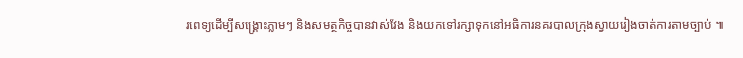រពេទ្យដើម្បីសង្គ្រោះភ្លាមៗ និងសមត្ថកិច្ចបានវាស់វែង និងយកទៅរក្សាទុកនៅអធិការនគរបាលក្រុងស្វាយរៀងចាត់ការតាមច្បាប់ ៕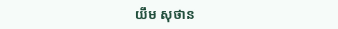យឹម សុថាន